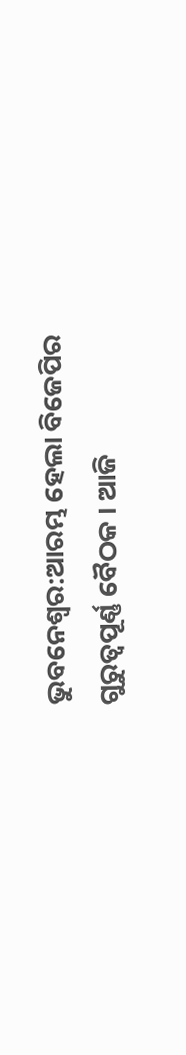ଭୁବନେଶ୍ବର:ଆରମ୍ଭ ହେଲା ବିଜେପିର ଗୁରୁତ୍ବପୂର୍ଣ୍ଣ ବୈଠକ । ଆଜି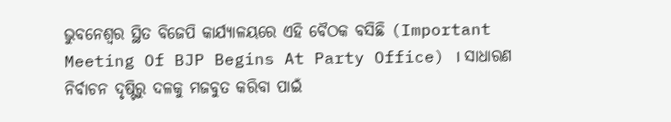ଭୁବନେଶ୍ବର ସ୍ଥିତ ବିଜେପି କାର୍ଯ୍ୟାଳୟରେ ଏହି ବୈଠକ ବସିଛି (Important Meeting Of BJP Begins At Party Office) । ସାଧାରଣ ନିର୍ବାଚନ ଦୃଷ୍ଟିରୁ ଦଳକୁ ମଜବୁତ କରିବା ପାଇଁ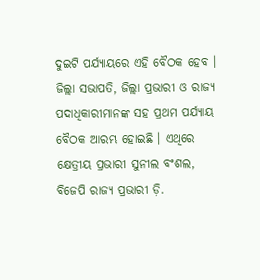ଦୁଇଟି ପର୍ଯ୍ୟାୟରେ ଏହି ବୈଠକ ହେବ । ଜିଲ୍ଲା ସଭାପତି, ଜିଲ୍ଲା ପ୍ରଭାରୀ ଓ ରାଜ୍ୟ ପଦାଧିକାରୀମାନଙ୍କ ସହ ପ୍ରଥମ ପର୍ଯ୍ୟାୟ ବୈଠକ ଆରମ୍ଭ ହୋଇଛି । ଏଥିରେ କ୍ଷେତ୍ରୀୟ ପ୍ରଭାରୀ ସୁନୀଲ ବଂଶଲ, ବିଜେପି ରାଜ୍ୟ ପ୍ରଭାରୀ ଡ଼ି.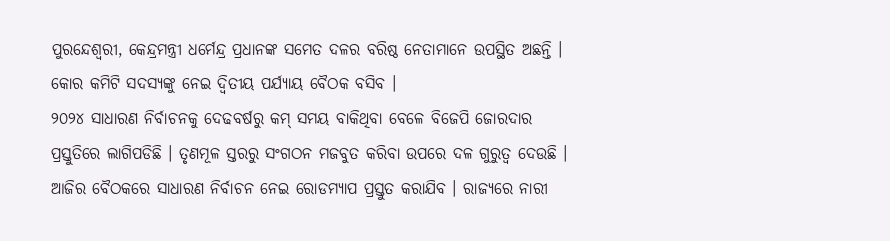ପୁରନ୍ଦେଶ୍ୱରୀ, କେନ୍ଦ୍ରମନ୍ତ୍ରୀ ଧର୍ମେନ୍ଦ୍ର ପ୍ରଧାନଙ୍କ ସମେତ ଦଳର ବରିଷ୍ଠ ନେତାମାନେ ଉପସ୍ଥିତ ଅଛନ୍ତି । କୋର କମିଟି ସଦସ୍ୟଙ୍କୁ ନେଇ ଦ୍ବିତୀୟ ପର୍ଯ୍ୟାୟ ବୈଠକ ବସିବ ।
୨୦୨୪ ସାଧାରଣ ନିର୍ବାଚନକୁ ଦେଢବର୍ଷରୁ କମ୍ ସମୟ ବାକିଥିବା ବେଳେ ବିଜେପି ଜୋରଦାର ପ୍ରସ୍ତୁତିରେ ଲାଗିପଡିଛି । ତୃଣମୂଳ ସ୍ତରରୁ ସଂଗଠନ ମଜବୁତ କରିବା ଉପରେ ଦଳ ଗୁରୁତ୍ବ ଦେଉଛି । ଆଜିର ବୈଠକରେ ସାଧାରଣ ନିର୍ବାଚନ ନେଇ ରୋଡମ୍ୟାପ ପ୍ରସ୍ତୁତ କରାଯିବ । ରାଜ୍ୟରେ ନାରୀ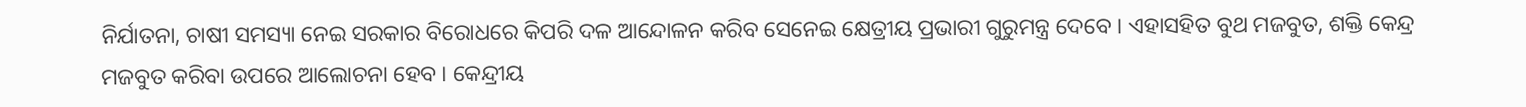ନିର୍ଯାତନା, ଚାଷୀ ସମସ୍ୟା ନେଇ ସରକାର ବିରୋଧରେ କିପରି ଦଳ ଆନ୍ଦୋଳନ କରିବ ସେନେଇ କ୍ଷେତ୍ରୀୟ ପ୍ରଭାରୀ ଗୁରୁମନ୍ତ୍ର ଦେବେ । ଏହାସହିତ ବୁଥ ମଜବୁତ, ଶକ୍ତି କେନ୍ଦ୍ର ମଜବୁତ କରିବା ଉପରେ ଆଲୋଚନା ହେବ । କେନ୍ଦ୍ରୀୟ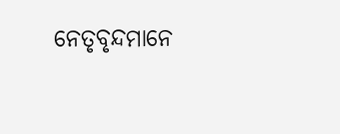ନେତୃବୃନ୍ଦମାନେ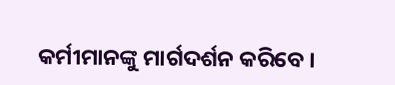କର୍ମୀମାନଙ୍କୁ ମାର୍ଗଦର୍ଶନ କରିବେ ।